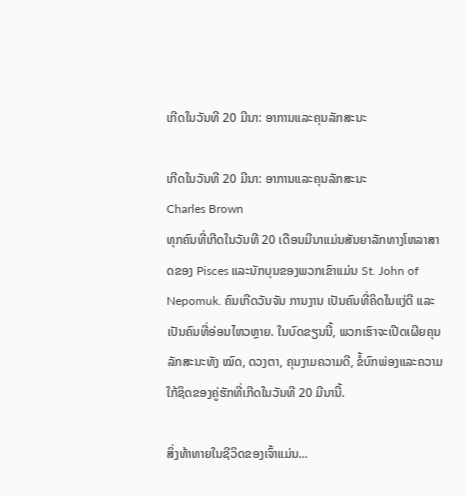ເກີດໃນວັນທີ 20 ມີນາ: ອາການແລະຄຸນລັກສະນະ

ເກີດໃນວັນທີ 20 ມີນາ: ອາການແລະຄຸນລັກສະນະ
Charles Brown
ທຸກຄົນທີ່ເກີດໃນວັນທີ 20 ເດືອນມີນາແມ່ນສັນຍາລັກທາງໂຫລາສາດຂອງ Pisces ແລະນັກບຸນຂອງພວກເຂົາແມ່ນ St. John of Nepomuk. ຄົນເກີດວັນຈັນ ການງານ ເປັນຄົນທີ່ຄິດໃນແງ່ດີ ແລະເປັນຄົນທີ່ອ່ອນໄຫວຫຼາຍ. ໃນບົດຂຽນນີ້, ພວກເຮົາຈະເປີດເຜີຍຄຸນລັກສະນະທັງ ໝົດ, ດວງຕາ, ຄຸນງາມຄວາມດີ, ຂໍ້ບົກພ່ອງແລະຄວາມໃກ້ຊິດຂອງຄູ່ຮັກທີ່ເກີດໃນວັນທີ 20 ມີນານີ້.

ສິ່ງທ້າທາຍໃນຊີວິດຂອງເຈົ້າແມ່ນ...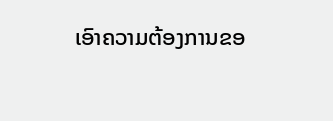ເອົາຄວາມຕ້ອງການຂອ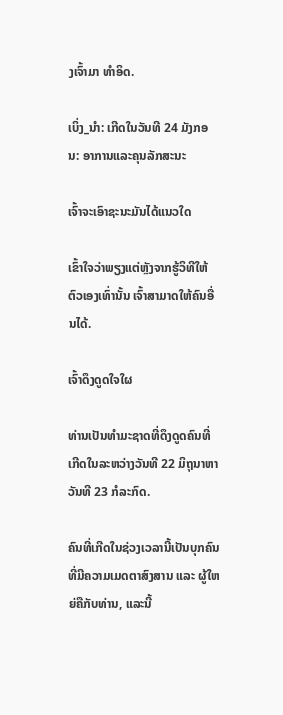ງເຈົ້າມາ ທຳອິດ.

ເບິ່ງ_ນຳ: ເກີດໃນວັນທີ 24 ມັງກອນ: ອາການແລະຄຸນລັກສະນະ

ເຈົ້າຈະເອົາຊະນະມັນໄດ້ແນວໃດ

ເຂົ້າໃຈວ່າພຽງແຕ່ຫຼັງຈາກຮູ້ວິທີໃຫ້ຕົວເອງເທົ່ານັ້ນ ເຈົ້າສາມາດໃຫ້ຄົນອື່ນໄດ້.

ເຈົ້າດຶງດູດໃຈໃຜ

ທ່ານເປັນທໍາມະຊາດທີ່ດຶງດູດຄົນທີ່ເກີດໃນລະຫວ່າງວັນທີ 22 ມິຖຸນາຫາວັນທີ 23 ກໍລະກົດ.

ຄົນທີ່ເກີດໃນຊ່ວງເວລານີ້ເປັນບຸກຄົນທີ່ມີຄວາມເມດຕາສົງສານ ແລະ ຜູ້ໃຫຍ່ຄືກັບທ່ານ, ແລະນີ້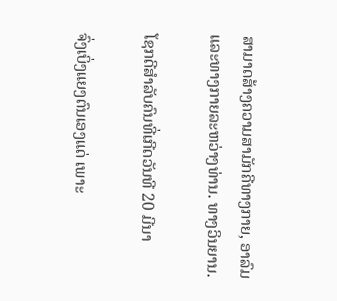ສາມາດສ້າງຄວາມສາມັກຄີທາງກາຍ, ອາລົມ ແລະທາງກາຍລະຫວ່າງທ່ານ. ທາງວິນຍານ.

ໂຊກດີສຳລັບຄົນທີ່ເກີດວັນທີ 20 ມີນາ

ຈົ່ງເບິ່ງແຍງຕົນເອງແດ່ ເພາະ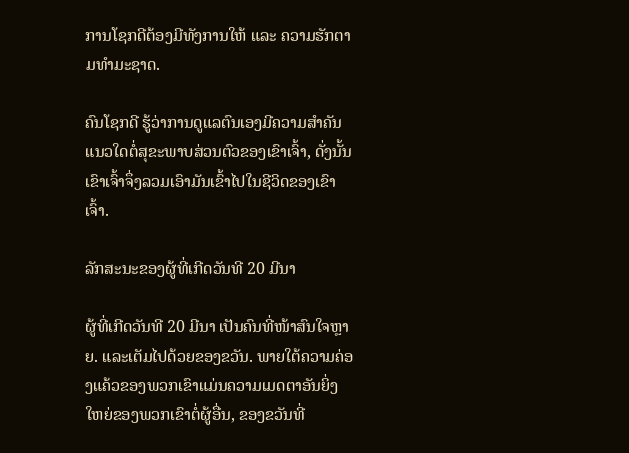ການໂຊກດີຕ້ອງມີທັງການໃຫ້ ແລະ ຄວາມຮັກຕາມທຳມະຊາດ.

ຄົນໂຊກດີ ຮູ້ວ່າການດູແລຕົນເອງມີຄວາມສໍາຄັນແນວໃດຕໍ່ສຸຂະພາບສ່ວນຕົວຂອງເຂົາເຈົ້າ, ດັ່ງນັ້ນເຂົາເຈົ້າຈຶ່ງລວມເອົາມັນເຂົ້າໄປໃນຊີວິດຂອງເຂົາເຈົ້າ.

ລັກສະນະຂອງຜູ້ທີ່ເກີດວັນທີ 20 ມີນາ

ຜູ້ທີ່ເກີດວັນທີ 20 ມີນາ ເປັນຄົນທີ່ໜ້າສົນໃຈຫຼາຍ. ແລະເຕັມໄປດ້ວຍຂອງຂວັນ. ພາຍໃຕ້ຄວາມຄ່ອງແຄ້ວຂອງພວກເຂົາແມ່ນຄວາມເມດຕາອັນຍິ່ງໃຫຍ່ຂອງພວກເຂົາຕໍ່ຜູ້ອື່ນ, ຂອງຂວັນທີ່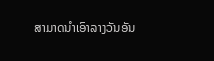ສາມາດນໍາເອົາລາງວັນອັນ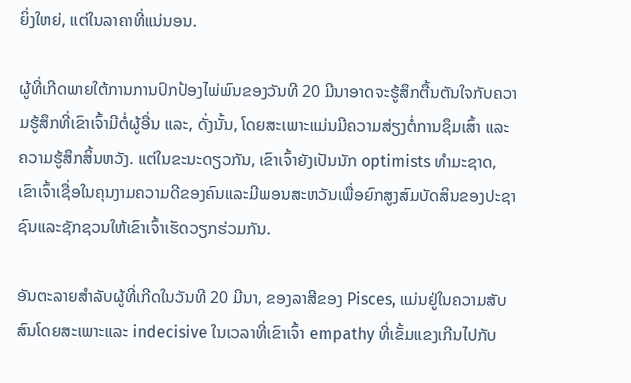ຍິ່ງໃຫຍ່, ແຕ່ໃນລາຄາທີ່ແນ່ນອນ.

ຜູ້ທີ່ເກີດພາຍໃຕ້ການການປົກປ້ອງໄພ່ພົນຂອງວັນທີ 20 ມີນາອາດຈະຮູ້ສຶກຕື້ນຕັນໃຈກັບຄວາມຮູ້ສຶກທີ່ເຂົາເຈົ້າມີຕໍ່ຜູ້ອື່ນ ແລະ, ດັ່ງນັ້ນ, ໂດຍສະເພາະແມ່ນມີຄວາມສ່ຽງຕໍ່ການຊຶມເສົ້າ ແລະ ຄວາມຮູ້ສຶກສິ້ນຫວັງ. ແຕ່ໃນຂະນະດຽວກັນ, ເຂົາເຈົ້າຍັງເປັນນັກ optimists ທໍາມະຊາດ, ເຂົາເຈົ້າເຊື່ອໃນຄຸນງາມຄວາມດີຂອງຄົນແລະມີພອນສະຫວັນເພື່ອຍົກສູງສົມບັດສິນຂອງປະຊາຊົນແລະຊັກຊວນໃຫ້ເຂົາເຈົ້າເຮັດວຽກຮ່ວມກັນ.

ອັນຕະລາຍສໍາລັບຜູ້ທີ່ເກີດໃນວັນທີ 20 ມີນາ, ຂອງລາສີຂອງ Pisces, ແມ່ນຢູ່ໃນຄວາມສັບສົນໂດຍສະເພາະແລະ indecisive ໃນເວລາທີ່ເຂົາເຈົ້າ empathy ທີ່ເຂັ້ມແຂງເກີນໄປກັບ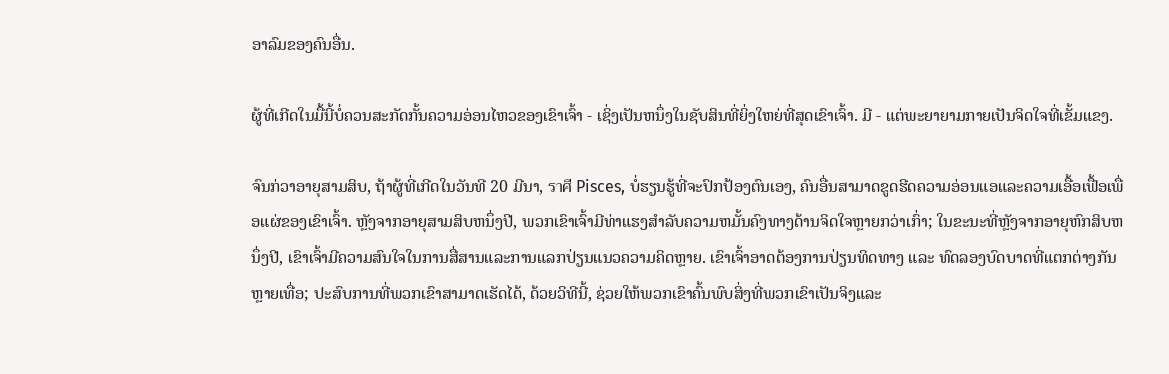ອາລົມຂອງຄົນອື່ນ.

ຜູ້ທີ່ເກີດໃນມື້ນີ້ບໍ່ຄວນສະກັດກັ້ນຄວາມອ່ອນໄຫວຂອງເຂົາເຈົ້າ - ເຊິ່ງເປັນຫນຶ່ງໃນຊັບສິນທີ່ຍິ່ງໃຫຍ່ທີ່ສຸດເຂົາເຈົ້າ. ມີ - ແຕ່ພະຍາຍາມກາຍເປັນຈິດໃຈທີ່ເຂັ້ມແຂງ.

ຈົນກ່ວາອາຍຸສາມສິບ, ຖ້າຜູ້ທີ່ເກີດໃນວັນທີ 20 ມີນາ, ราศี Pisces, ບໍ່ຮຽນຮູ້ທີ່ຈະປົກປ້ອງຕົນເອງ, ຄົນອື່ນສາມາດຂູດຮີດຄວາມອ່ອນແອແລະຄວາມເອື້ອເຟື້ອເພື່ອແຜ່ຂອງເຂົາເຈົ້າ. ຫຼັງຈາກອາຍຸສາມສິບຫນຶ່ງປີ, ພວກເຂົາເຈົ້າມີທ່າແຮງສໍາລັບຄວາມຫມັ້ນຄົງທາງດ້ານຈິດໃຈຫຼາຍກວ່າເກົ່າ; ໃນຂະນະທີ່ຫຼັງຈາກອາຍຸຫົກສິບຫນຶ່ງປີ, ເຂົາເຈົ້າມີຄວາມສົນໃຈໃນການສື່ສານແລະການແລກປ່ຽນແນວຄວາມຄິດຫຼາຍ. ເຂົາເຈົ້າອາດຕ້ອງການປ່ຽນທິດທາງ ແລະ ທົດລອງບົດບາດທີ່ແຕກຕ່າງກັນຫຼາຍເທື່ອ; ປະສົບການທີ່ພວກເຂົາສາມາດເຮັດໄດ້, ດ້ວຍວິທີນີ້, ຊ່ວຍໃຫ້ພວກເຂົາຄົ້ນພົບສິ່ງທີ່ພວກເຂົາເປັນຈິງແລະ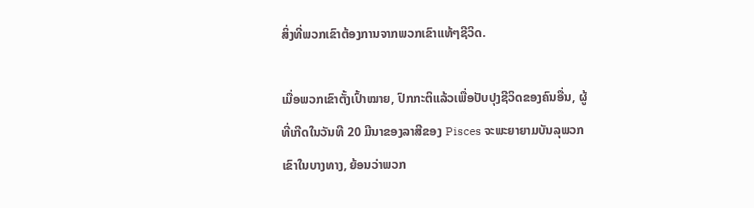ສິ່ງທີ່ພວກເຂົາຕ້ອງການຈາກພວກເຂົາແທ້ໆຊີວິດ.

ເມື່ອພວກເຂົາຕັ້ງເປົ້າໝາຍ, ປົກກະຕິແລ້ວເພື່ອປັບປຸງຊີວິດຂອງຄົນອື່ນ, ຜູ້ທີ່ເກີດໃນວັນທີ 20 ມີນາຂອງລາສີຂອງ Pisces ຈະພະຍາຍາມບັນລຸພວກເຂົາໃນບາງທາງ, ຍ້ອນວ່າພວກ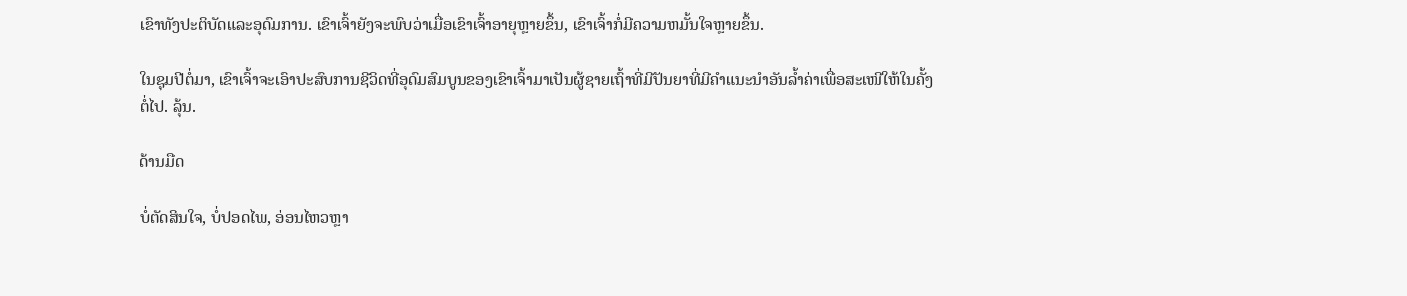ເຂົາທັງປະຕິບັດແລະອຸດົມການ. ເຂົາເຈົ້າຍັງຈະພົບວ່າເມື່ອເຂົາເຈົ້າອາຍຸຫຼາຍຂຶ້ນ, ເຂົາເຈົ້າກໍ່ມີຄວາມຫມັ້ນໃຈຫຼາຍຂຶ້ນ.

ໃນຊຸມປີຕໍ່ມາ, ເຂົາເຈົ້າຈະເອົາປະສົບການຊີວິດທີ່ອຸດົມສົມບູນຂອງເຂົາເຈົ້າມາເປັນຜູ້ຊາຍເຖົ້າທີ່ມີປັນຍາທີ່ມີຄໍາແນະນໍາອັນລ້ຳຄ່າເພື່ອສະເໜີໃຫ້ໃນຄັ້ງຕໍ່ໄປ. ລຸ້ນ.

ດ້ານມືດ

ບໍ່ຕັດສິນໃຈ, ບໍ່ປອດໄພ, ອ່ອນໄຫວຫຼາ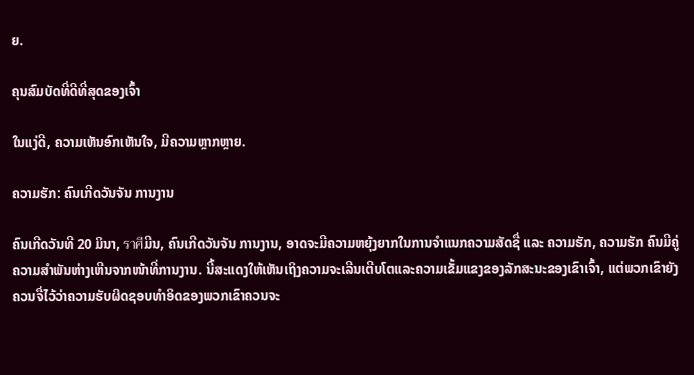ຍ.

ຄຸນສົມບັດທີ່ດີທີ່ສຸດຂອງເຈົ້າ

ໃນແງ່ດີ, ຄວາມເຫັນອົກເຫັນໃຈ, ມີຄວາມຫຼາກຫຼາຍ.

ຄວາມຮັກ: ຄົນເກີດວັນຈັນ ການງານ

ຄົນເກີດວັນທີ 20 ມິນາ, ราศีມີນ, ຄົນເກີດວັນຈັນ ການງານ, ອາດຈະມີຄວາມຫຍຸ້ງຍາກໃນການຈຳແນກຄວາມສັດຊື່ ແລະ ຄວາມຮັກ, ຄວາມຮັກ ຄົນມີຄູ່ຄວາມສຳພັນຫ່າງເຫີນຈາກໜ້າທີ່ການງານ. ນີ້ສະແດງໃຫ້ເຫັນເຖິງຄວາມຈະເລີນເຕີບໂຕແລະຄວາມເຂັ້ມແຂງຂອງລັກສະນະຂອງເຂົາເຈົ້າ, ແຕ່ພວກເຂົາຍັງຄວນຈື່ໄວ້ວ່າຄວາມຮັບຜິດຊອບທໍາອິດຂອງພວກເຂົາຄວນຈະ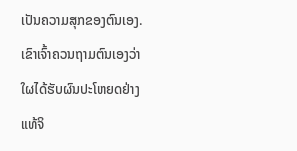ເປັນຄວາມສຸກຂອງຕົນເອງ. ເຂົາເຈົ້າຄວນຖາມຕົນເອງວ່າໃຜໄດ້ຮັບຜົນປະໂຫຍດຢ່າງແທ້ຈິ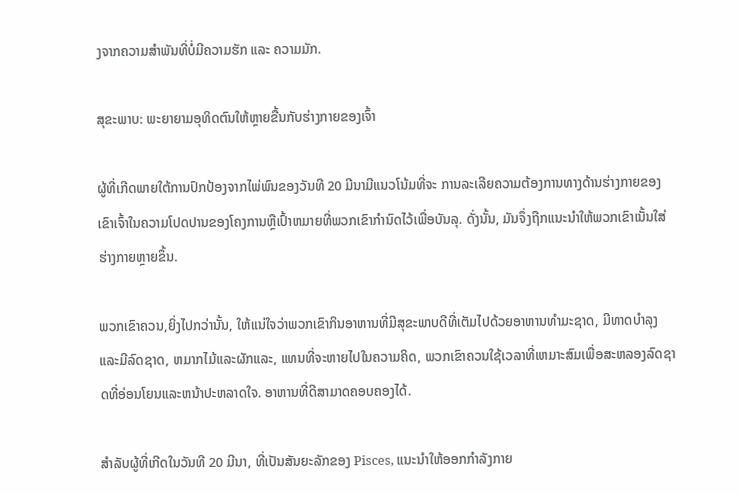ງຈາກຄວາມສຳພັນທີ່ບໍ່ມີຄວາມຮັກ ແລະ ຄວາມມັກ.

ສຸຂະພາບ: ພະຍາຍາມອຸທິດຕົນໃຫ້ຫຼາຍຂື້ນກັບຮ່າງກາຍຂອງເຈົ້າ

ຜູ້ທີ່ເກີດພາຍໃຕ້ການປົກປ້ອງຈາກໄພ່ພົນຂອງວັນທີ 20 ມີນາມີແນວໂນ້ມທີ່ຈະ ການລະເລີຍຄວາມຕ້ອງການທາງດ້ານຮ່າງກາຍຂອງເຂົາເຈົ້າໃນຄວາມໂປດປານຂອງໂຄງການຫຼືເປົ້າຫມາຍທີ່ພວກເຂົາກໍານົດໄວ້ເພື່ອບັນລຸ. ດັ່ງນັ້ນ, ມັນຈຶ່ງຖືກແນະນຳໃຫ້ພວກເຂົາເນັ້ນໃສ່ຮ່າງກາຍຫຼາຍຂຶ້ນ.

ພວກເຂົາຄວນ,ຍິ່ງໄປກວ່ານັ້ນ, ໃຫ້ແນ່ໃຈວ່າພວກເຂົາກິນອາຫານທີ່ມີສຸຂະພາບດີທີ່ເຕັມໄປດ້ວຍອາຫານທໍາມະຊາດ, ມີທາດບໍາລຸງແລະມີລົດຊາດ, ຫມາກໄມ້ແລະຜັກແລະ, ແທນທີ່ຈະຫາຍໄປໃນຄວາມຄິດ, ພວກເຂົາຄວນໃຊ້ເວລາທີ່ເຫມາະສົມເພື່ອສະຫລອງລົດຊາດທີ່ອ່ອນໂຍນແລະຫນ້າປະຫລາດໃຈ. ອາຫານທີ່ດີສາມາດຄອບຄອງໄດ້.

ສຳລັບຜູ້ທີ່ເກີດໃນວັນທີ 20 ມີນາ, ທີ່ເປັນສັນຍະລັກຂອງ Pisces, ແນະນຳໃຫ້ອອກກຳລັງກາຍ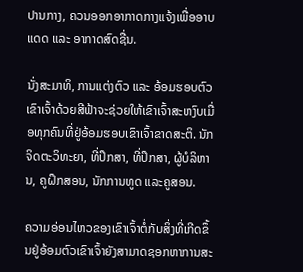ປານກາງ, ຄວນອອກອາກາດກາງແຈ້ງເພື່ອອາບແດດ ແລະ ອາກາດສົດຊື່ນ.

ນັ່ງສະມາທິ, ການແຕ່ງຕົວ ແລະ ອ້ອມຮອບຕົວເຂົາເຈົ້າດ້ວຍສີຟ້າຈະຊ່ວຍໃຫ້ເຂົາເຈົ້າສະຫງົບເມື່ອທຸກຄົນທີ່ຢູ່ອ້ອມຮອບເຂົາເຈົ້າຂາດສະຕິ. ນັກຈິດຕະວິທະຍາ, ທີ່ປຶກສາ, ທີ່ປຶກສາ, ຜູ້ບໍລິຫານ, ຄູຝຶກສອນ, ນັກການທູດ ແລະຄູສອນ.

ຄວາມອ່ອນໄຫວຂອງເຂົາເຈົ້າຕໍ່ກັບສິ່ງທີ່ເກີດຂຶ້ນຢູ່ອ້ອມຕົວເຂົາເຈົ້າຍັງສາມາດຊອກຫາການສະ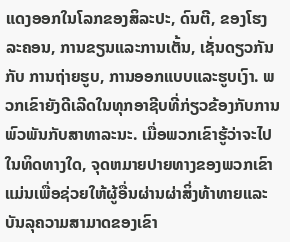ແດງອອກໃນໂລກຂອງສິລະປະ, ດົນຕີ, ຂອງໂຮງລະຄອນ, ການຂຽນແລະການເຕັ້ນ, ເຊັ່ນດຽວກັນກັບ ການຖ່າຍຮູບ, ການອອກແບບແລະຮູບເງົາ. ພວກເຂົາຍັງດີເລີດໃນທຸກອາຊີບທີ່ກ່ຽວຂ້ອງກັບການພົວພັນກັບສາທາລະນະ. ເມື່ອພວກເຂົາຮູ້ວ່າຈະໄປໃນທິດທາງໃດ, ຈຸດຫມາຍປາຍທາງຂອງພວກເຂົາແມ່ນເພື່ອຊ່ວຍໃຫ້ຜູ້ອື່ນຜ່ານຜ່າສິ່ງທ້າທາຍແລະບັນລຸຄວາມສາມາດຂອງເຂົາ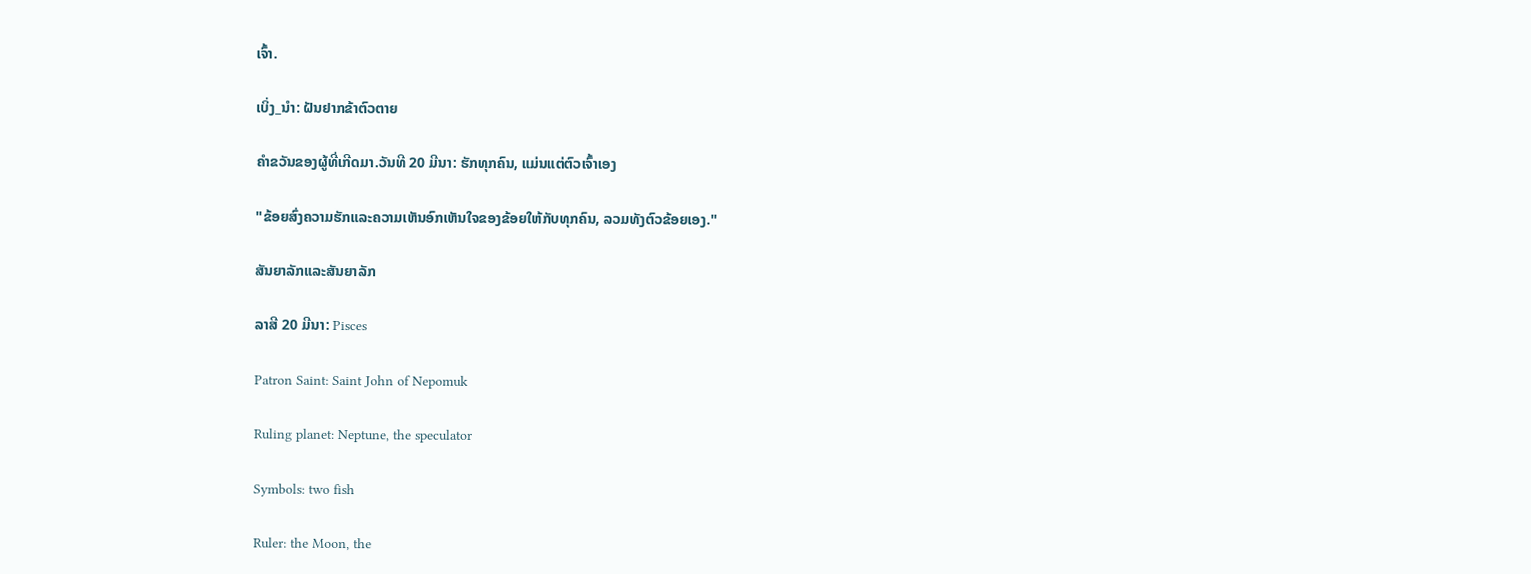ເຈົ້າ.

ເບິ່ງ_ນຳ: ຝັນຢາກຂ້າຕົວຕາຍ

ຄໍາຂວັນຂອງຜູ້ທີ່ເກີດມາ.ວັນທີ 20 ມີນາ: ຮັກທຸກຄົນ, ແມ່ນແຕ່ຕົວເຈົ້າເອງ

"ຂ້ອຍສົ່ງຄວາມຮັກແລະຄວາມເຫັນອົກເຫັນໃຈຂອງຂ້ອຍໃຫ້ກັບທຸກຄົນ, ລວມທັງຕົວຂ້ອຍເອງ."

ສັນຍາລັກແລະສັນຍາລັກ

ລາສີ 20 ມີນາ: Pisces

Patron Saint: Saint John of Nepomuk

Ruling planet: Neptune, the speculator

Symbols: two fish

Ruler: the Moon, the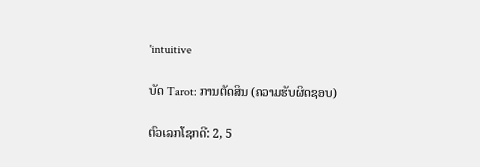'intuitive

ບັດ Tarot: ການຕັດສິນ (ຄວາມຮັບຜິດຊອບ)

ຕົວເລກໂຊກດີ: 2, 5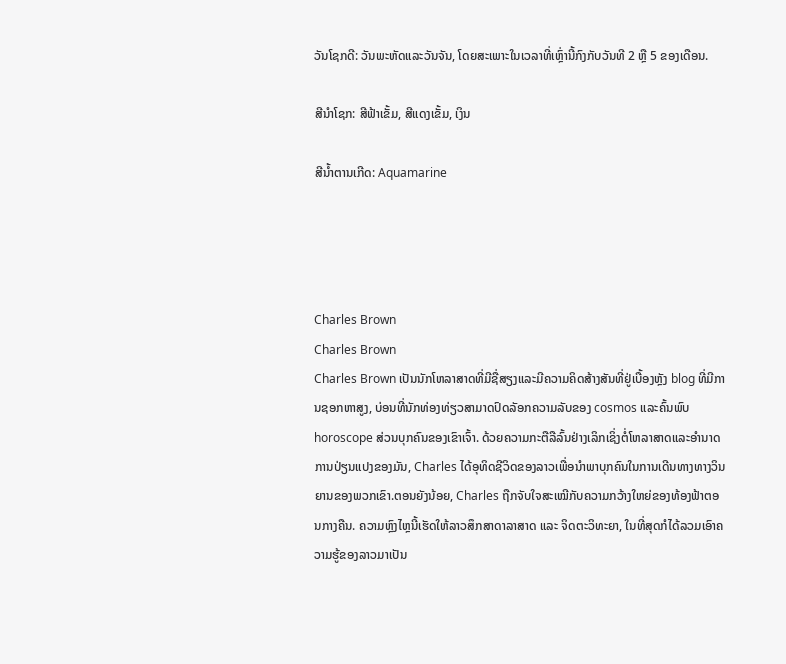ວັນໂຊກດີ: ວັນພະຫັດແລະວັນຈັນ, ໂດຍສະເພາະໃນເວລາທີ່ເຫຼົ່ານີ້ກົງກັບວັນທີ 2 ຫຼື 5 ຂອງເດືອນ.

ສີນຳໂຊກ: ສີຟ້າເຂັ້ມ, ສີແດງເຂັ້ມ, ເງິນ

ສີນ້ຳຕານເກີດ: Aquamarine




Charles Brown
Charles Brown
Charles Brown ເປັນນັກໂຫລາສາດທີ່ມີຊື່ສຽງແລະມີຄວາມຄິດສ້າງສັນທີ່ຢູ່ເບື້ອງຫຼັງ blog ທີ່ມີການຊອກຫາສູງ, ບ່ອນທີ່ນັກທ່ອງທ່ຽວສາມາດປົດລັອກຄວາມລັບຂອງ cosmos ແລະຄົ້ນພົບ horoscope ສ່ວນບຸກຄົນຂອງເຂົາເຈົ້າ. ດ້ວຍຄວາມກະຕືລືລົ້ນຢ່າງເລິກເຊິ່ງຕໍ່ໂຫລາສາດແລະອໍານາດການປ່ຽນແປງຂອງມັນ, Charles ໄດ້ອຸທິດຊີວິດຂອງລາວເພື່ອນໍາພາບຸກຄົນໃນການເດີນທາງທາງວິນຍານຂອງພວກເຂົາ.ຕອນຍັງນ້ອຍ, Charles ຖືກຈັບໃຈສະເໝີກັບຄວາມກວ້າງໃຫຍ່ຂອງທ້ອງຟ້າຕອນກາງຄືນ. ຄວາມຫຼົງໄຫຼນີ້ເຮັດໃຫ້ລາວສຶກສາດາລາສາດ ແລະ ຈິດຕະວິທະຍາ, ໃນທີ່ສຸດກໍໄດ້ລວມເອົາຄວາມຮູ້ຂອງລາວມາເປັນ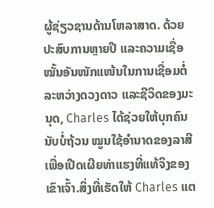ຜູ້ຊ່ຽວຊານດ້ານໂຫລາສາດ. ດ້ວຍປະສົບການຫຼາຍປີ ແລະຄວາມເຊື່ອໝັ້ນອັນໜັກແໜ້ນໃນການເຊື່ອມຕໍ່ລະຫວ່າງດວງດາວ ແລະຊີວິດຂອງມະນຸດ, Charles ໄດ້ຊ່ວຍໃຫ້ບຸກຄົນນັບບໍ່ຖ້ວນ ໝູນໃຊ້ອຳນາດຂອງລາສີເພື່ອເປີດເຜີຍທ່າແຮງທີ່ແທ້ຈິງຂອງເຂົາເຈົ້າ.ສິ່ງທີ່ເຮັດໃຫ້ Charles ແຕ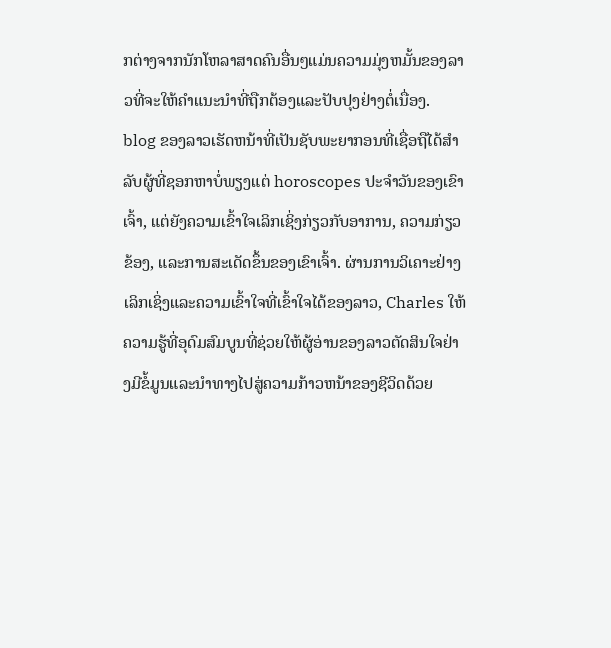ກຕ່າງຈາກນັກໂຫລາສາດຄົນອື່ນໆແມ່ນຄວາມມຸ່ງຫມັ້ນຂອງລາວທີ່ຈະໃຫ້ຄໍາແນະນໍາທີ່ຖືກຕ້ອງແລະປັບປຸງຢ່າງຕໍ່ເນື່ອງ. blog ຂອງລາວເຮັດຫນ້າທີ່ເປັນຊັບພະຍາກອນທີ່ເຊື່ອຖືໄດ້ສໍາລັບຜູ້ທີ່ຊອກຫາບໍ່ພຽງແຕ່ horoscopes ປະຈໍາວັນຂອງເຂົາເຈົ້າ, ແຕ່ຍັງຄວາມເຂົ້າໃຈເລິກເຊິ່ງກ່ຽວກັບອາການ, ຄວາມກ່ຽວຂ້ອງ, ແລະການສະເດັດຂຶ້ນຂອງເຂົາເຈົ້າ. ຜ່ານການວິເຄາະຢ່າງເລິກເຊິ່ງແລະຄວາມເຂົ້າໃຈທີ່ເຂົ້າໃຈໄດ້ຂອງລາວ, Charles ໃຫ້ຄວາມຮູ້ທີ່ອຸດົມສົມບູນທີ່ຊ່ວຍໃຫ້ຜູ້ອ່ານຂອງລາວຕັດສິນໃຈຢ່າງມີຂໍ້ມູນແລະນໍາທາງໄປສູ່ຄວາມກ້າວຫນ້າຂອງຊີວິດດ້ວຍ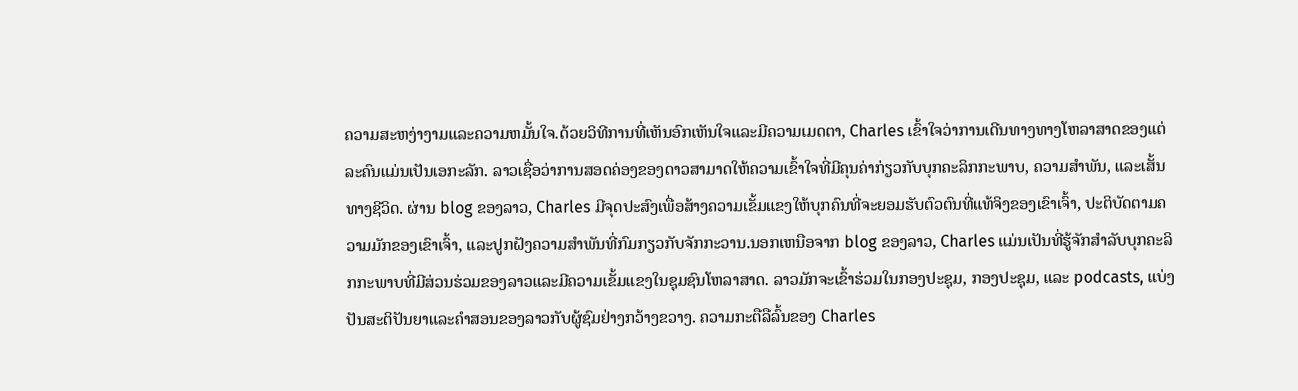ຄວາມສະຫງ່າງາມແລະຄວາມຫມັ້ນໃຈ.ດ້ວຍວິທີການທີ່ເຫັນອົກເຫັນໃຈແລະມີຄວາມເມດຕາ, Charles ເຂົ້າໃຈວ່າການເດີນທາງທາງໂຫລາສາດຂອງແຕ່ລະຄົນແມ່ນເປັນເອກະລັກ. ລາວເຊື່ອວ່າການສອດຄ່ອງຂອງດາວສາມາດໃຫ້ຄວາມເຂົ້າໃຈທີ່ມີຄຸນຄ່າກ່ຽວກັບບຸກຄະລິກກະພາບ, ຄວາມສໍາພັນ, ແລະເສັ້ນທາງຊີວິດ. ຜ່ານ blog ຂອງລາວ, Charles ມີຈຸດປະສົງເພື່ອສ້າງຄວາມເຂັ້ມແຂງໃຫ້ບຸກຄົນທີ່ຈະຍອມຮັບຕົວຕົນທີ່ແທ້ຈິງຂອງເຂົາເຈົ້າ, ປະຕິບັດຕາມຄວາມມັກຂອງເຂົາເຈົ້າ, ແລະປູກຝັງຄວາມສໍາພັນທີ່ກົມກຽວກັບຈັກກະວານ.ນອກເຫນືອຈາກ blog ຂອງລາວ, Charles ແມ່ນເປັນທີ່ຮູ້ຈັກສໍາລັບບຸກຄະລິກກະພາບທີ່ມີສ່ວນຮ່ວມຂອງລາວແລະມີຄວາມເຂັ້ມແຂງໃນຊຸມຊົນໂຫລາສາດ. ລາວມັກຈະເຂົ້າຮ່ວມໃນກອງປະຊຸມ, ກອງປະຊຸມ, ແລະ podcasts, ແບ່ງປັນສະຕິປັນຍາແລະຄໍາສອນຂອງລາວກັບຜູ້ຊົມຢ່າງກວ້າງຂວາງ. ຄວາມກະຕືລືລົ້ນຂອງ Charles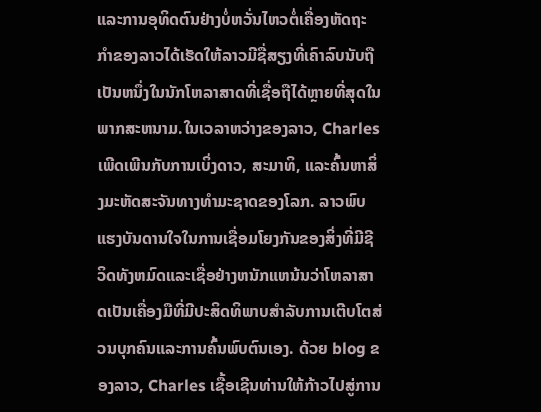ແລະການອຸທິດຕົນຢ່າງບໍ່ຫວັ່ນໄຫວຕໍ່ເຄື່ອງຫັດຖະກໍາຂອງລາວໄດ້ເຮັດໃຫ້ລາວມີຊື່ສຽງທີ່ເຄົາລົບນັບຖືເປັນຫນຶ່ງໃນນັກໂຫລາສາດທີ່ເຊື່ອຖືໄດ້ຫຼາຍທີ່ສຸດໃນພາກສະຫນາມ.ໃນເວລາຫວ່າງຂອງລາວ, Charles ເພີດເພີນກັບການເບິ່ງດາວ, ສະມາທິ, ແລະຄົ້ນຫາສິ່ງມະຫັດສະຈັນທາງທໍາມະຊາດຂອງໂລກ. ລາວພົບແຮງບັນດານໃຈໃນການເຊື່ອມໂຍງກັນຂອງສິ່ງທີ່ມີຊີວິດທັງຫມົດແລະເຊື່ອຢ່າງຫນັກແຫນ້ນວ່າໂຫລາສາດເປັນເຄື່ອງມືທີ່ມີປະສິດທິພາບສໍາລັບການເຕີບໂຕສ່ວນບຸກຄົນແລະການຄົ້ນພົບຕົນເອງ. ດ້ວຍ blog ຂອງລາວ, Charles ເຊື້ອເຊີນທ່ານໃຫ້ກ້າວໄປສູ່ການ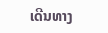ເດີນທາງ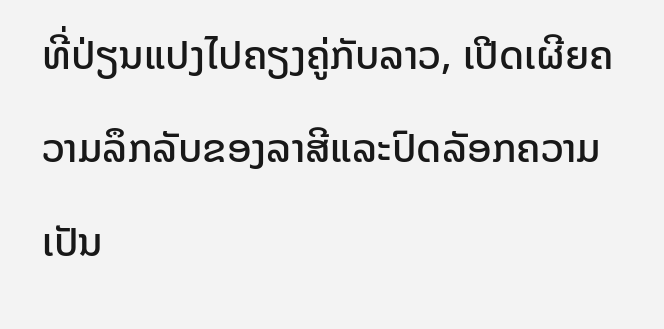ທີ່ປ່ຽນແປງໄປຄຽງຄູ່ກັບລາວ, ເປີດເຜີຍຄວາມລຶກລັບຂອງລາສີແລະປົດລັອກຄວາມເປັນ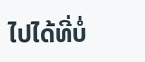ໄປໄດ້ທີ່ບໍ່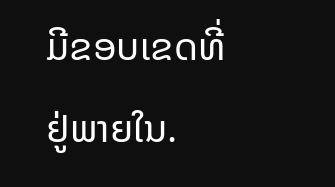ມີຂອບເຂດທີ່ຢູ່ພາຍໃນ.